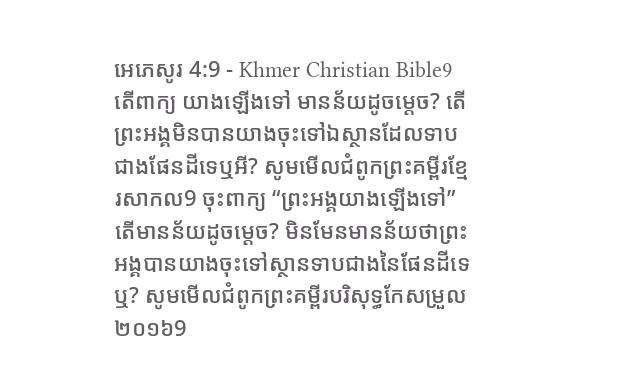អេភេសូរ 4:9 - Khmer Christian Bible9 តើពាក្យ យាងឡើងទៅ មានន័យដូចម្ដេច? តើព្រះអង្គមិនបានយាងចុះទៅឯស្ថានដែលទាបជាងផែនដីទេឬអី? សូមមើលជំពូកព្រះគម្ពីរខ្មែរសាកល9 ចុះពាក្យ “ព្រះអង្គយាងឡើងទៅ” តើមានន័យដូចម្ដេច? មិនមែនមានន័យថាព្រះអង្គបានយាងចុះទៅស្ថានទាបជាងនៃផែនដីទេឬ? សូមមើលជំពូកព្រះគម្ពីរបរិសុទ្ធកែសម្រួល ២០១៦9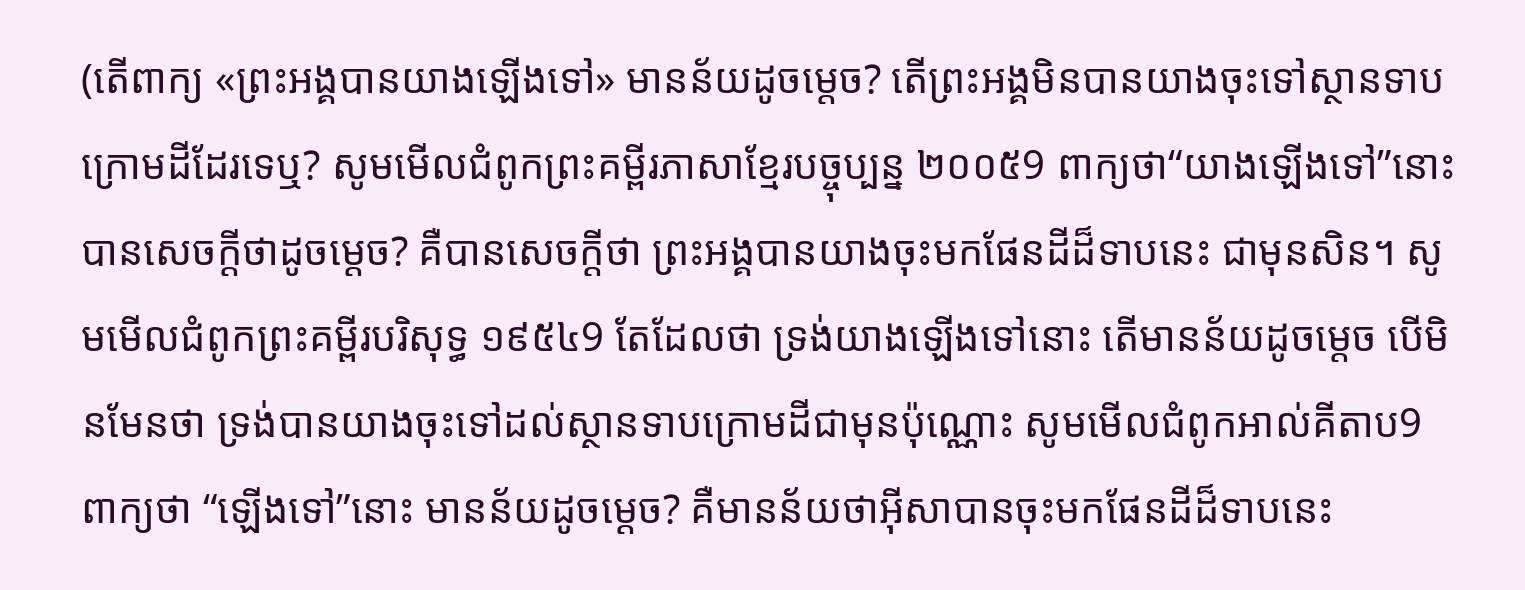(តើពាក្យ «ព្រះអង្គបានយាងឡើងទៅ» មានន័យដូចម្តេច? តើព្រះអង្គមិនបានយាងចុះទៅស្ថានទាបក្រោមដីដែរទេឬ? សូមមើលជំពូកព្រះគម្ពីរភាសាខ្មែរបច្ចុប្បន្ន ២០០៥9 ពាក្យថា“យាងឡើងទៅ”នោះ បានសេចក្ដីថាដូចម្ដេច? គឺបានសេចក្ដីថា ព្រះអង្គបានយាងចុះមកផែនដីដ៏ទាបនេះ ជាមុនសិន។ សូមមើលជំពូកព្រះគម្ពីរបរិសុទ្ធ ១៩៥៤9 តែដែលថា ទ្រង់យាងឡើងទៅនោះ តើមានន័យដូចម្តេច បើមិនមែនថា ទ្រង់បានយាងចុះទៅដល់ស្ថានទាបក្រោមដីជាមុនប៉ុណ្ណោះ សូមមើលជំពូកអាល់គីតាប9 ពាក្យថា “ឡើងទៅ”នោះ មានន័យដូចម្ដេច? គឺមានន័យថាអ៊ីសាបានចុះមកផែនដីដ៏ទាបនេះ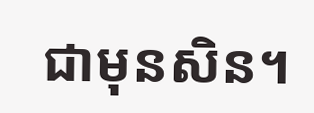ជាមុនសិន។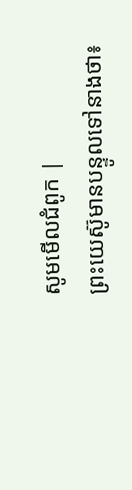សូមមើលជំពូក |
ព្រះយេស៊ូមានបន្ទូលទៅនាងថា៖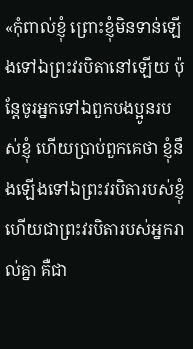«កុំពាល់ខ្ញុំ ព្រោះខ្ញុំមិនទាន់ឡើងទៅឯព្រះវរបិតានៅឡើយ ប៉ុន្ដែចូរអ្នកទៅឯពួកបងប្អូនរបស់ខ្ញុំ ហើយប្រាប់ពួកគេថា ខ្ញុំនឹងឡើងទៅឯព្រះវរបិតារបស់ខ្ញុំ ហើយជាព្រះវរបិតារបស់អ្នករាល់គ្នា គឺជា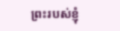ព្រះរបស់ខ្ញុំ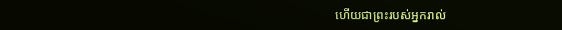ហើយជាព្រះរបស់អ្នករាល់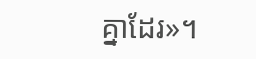គ្នាដែរ»។